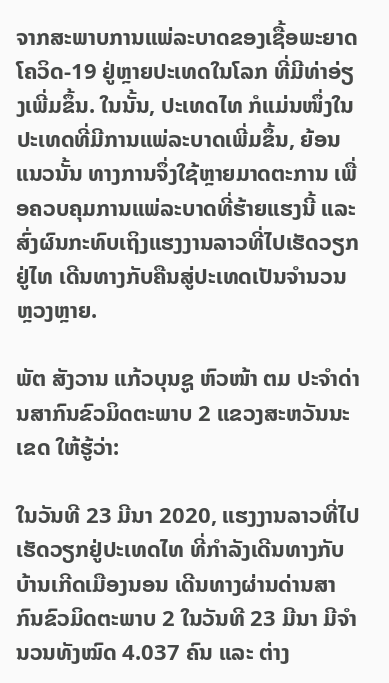ຈາກສະພາບການແພ່ລະບາດຂອງເຊື້ອພະຍາດໂຄວິດ-19 ຢູ່ຫຼາຍປະເທດໃນໂລກ ທີ່ມີທ່າອ່ຽງເພີ່ມຂຶ້ນ. ໃນນັ້ນ, ປະເທດໄທ ກໍແມ່ນໜຶ່ງໃນປະເທດທີ່ມີການແພ່ລະບາດເພີ່ມຂຶ້ນ, ຍ້ອນແນວນັ້ນ ທາງການຈຶ່ງໃຊ້ຫຼາຍມາດຕະການ ເພື່ອຄວບຄຸມການແພ່ລະບາດທີ່ຮ້າຍແຮງນີ້ ແລະ ສົ່ງຜົນກະທົບເຖິງແຮງງານລາວທີ່ໄປເຮັດວຽກຢູ່ໄທ ເດີນທາງກັບຄືນສູ່ປະເທດເປັນຈຳນວນຫຼວງຫຼາຍ.

ພັຕ ສັງວານ ແກ້ວບຸນຊູ ຫົວໜ້າ ຕມ ປະຈຳດ່ານສາກົນຂົວມິດຕະພາບ 2 ແຂວງສະຫວັນນະເຂດ ໃຫ້ຮູ້ວ່າ:

ໃນວັນທີ 23 ມີນາ 2020, ແຮງງານລາວທີ່ໄປເຮັດວຽກຢູ່ປະເທດໄທ ທີ່ກຳລັງເດີນທາງກັບບ້ານເກີດເມືອງນອນ ເດີນທາງຜ່ານດ່ານສາກົນຂົວມິດຕະພາບ 2 ໃນວັນທີ 23 ມີນາ ມີຈໍານວນທັງໝົດ 4.037 ຄົນ ແລະ ຕ່າງ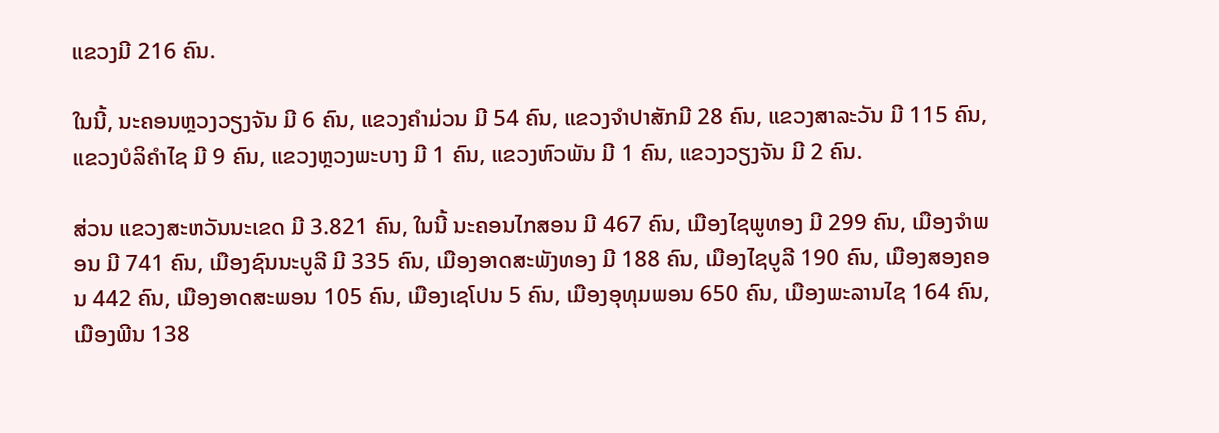ແຂວງມີ 216 ຄົນ.

ໃນນີ້, ນະຄອນຫຼວງວຽງຈັນ ມີ 6 ຄົນ, ແຂວງຄຳມ່ວນ ມີ 54 ຄົນ, ແຂວງຈຳປາສັກມີ 28 ຄົນ, ແຂວງສາລະວັນ ມີ 115 ຄົນ, ແຂວງບໍລິຄຳໄຊ ມີ 9 ຄົນ, ແຂວງຫຼວງພະບາງ ມີ 1 ຄົນ, ແຂວງຫົວພັນ ມີ 1 ຄົນ, ແຂວງວຽງຈັນ ມີ 2 ຄົນ.

ສ່ວນ ແຂວງສະຫວັນນະເຂດ ມີ 3.821 ຄົນ, ໃນນີ້ ນະຄອນໄກສອນ ມີ 467 ຄົນ, ເມືອງໄຊພູທອງ ມີ 299 ຄົນ, ເມືອງຈຳພອນ ມີ 741 ຄົນ, ເມືອງຊົນນະບູລີ ມີ 335 ຄົນ, ເມືອງອາດສະພັງທອງ ມີ 188 ຄົນ, ເມືອງໄຊບູລີ 190 ຄົນ, ເມືອງສອງຄອນ 442 ຄົນ, ເມືອງອາດສະພອນ 105 ຄົນ, ເມືອງເຊໂປນ 5 ຄົນ, ເມືອງອຸທຸມພອນ 650 ຄົນ, ເມືອງພະລານໄຊ 164 ຄົນ, ເມືອງພີນ 138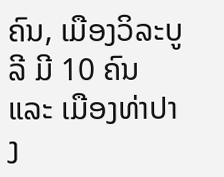ຄົນ, ເມືອງວິລະບູລີ ມີ 10 ຄົນ ແລະ ເມືອງທ່າປາງ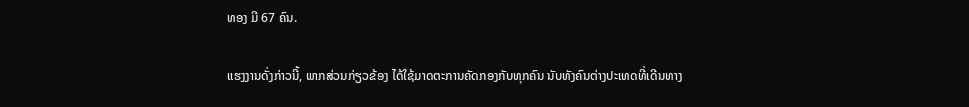ທອງ ມີ 67 ຄົນ.

ແຮງງານດັ່ງກ່າວນີ້, ພາກສ່ວນກ່ຽວຂ້ອງ ໄດ້ໃຊ້ມາດຕະການຄັດກອງກັບທຸກຄົນ ນັບທັງຄົນຕ່າງປະເທດທີ່ເດີນທາງ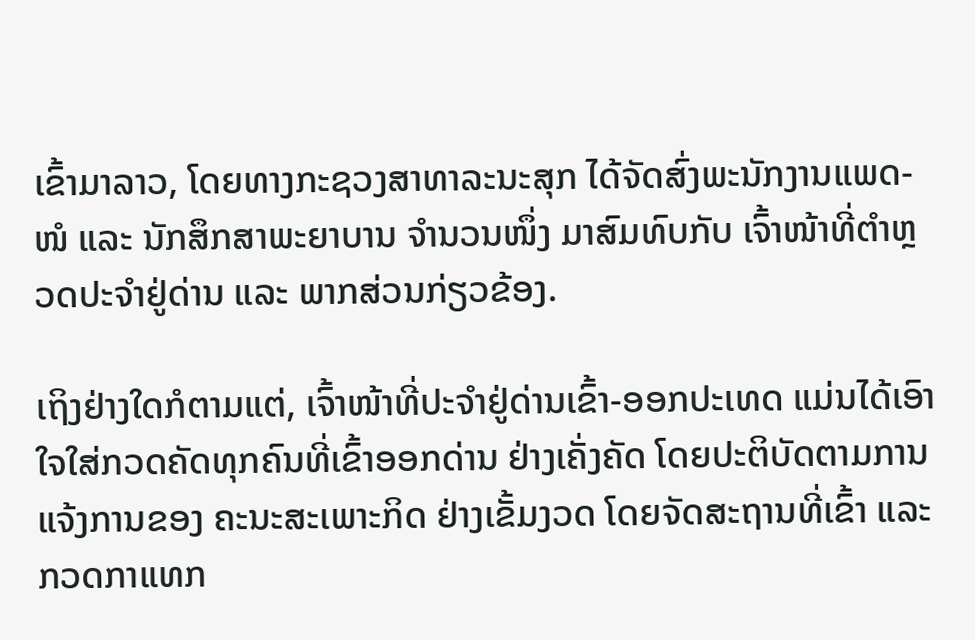ເຂົ້າມາລາວ, ໂດຍທາງກະຊວງສາທາລະນະສຸກ ໄດ້ຈັດສົ່ງພະນັກງານແພດ-ໜໍ ແລະ ນັກສຶກສາພະຍາບານ ຈໍານວນໜຶ່ງ ມາສົມທົບກັບ ເຈົ້າໜ້າທີ່ຕຳຫຼວດປະຈຳຢູ່ດ່ານ ແລະ ພາກສ່ວນກ່ຽວຂ້ອງ.

ເຖິງຢ່າງໃດກໍຕາມແຕ່, ເຈົ້າໜ້າທີ່ປະຈຳຢູ່ດ່ານເຂົ້າ-ອອກປະເທດ ແມ່ນໄດ້ເອົາໃຈໃສ່ກວດຄັດທຸກຄົນທີ່ເຂົ້າອອກດ່ານ ຢ່າງເຄັ່ງຄັດ ໂດຍປະຕິບັດຕາມການແຈ້ງການຂອງ ຄະນະສະເພາະກິດ ຢ່າງເຂັ້ມງວດ ໂດຍຈັດສະຖານທີ່ເຂົ້າ ແລະ ກວດກາແທກ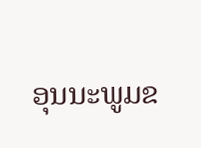ອຸນນະພູມຂ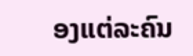ອງແຕ່ລະຄົນ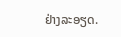ຢ່າງລະອຽດ.